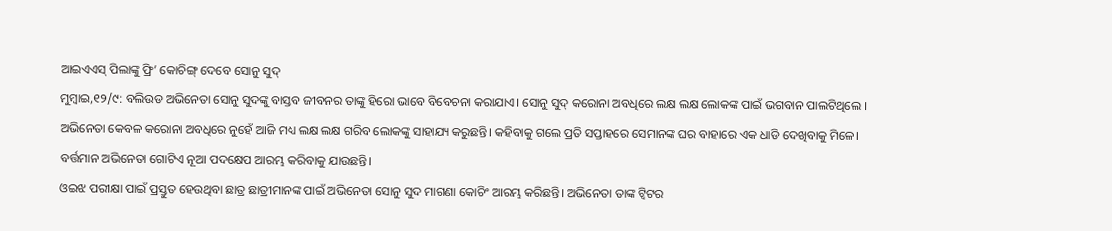ଆଇଏଏସ୍ ପିଲାଙ୍କୁ ଫ୍ରି’ କୋଚିଙ୍ଗ୍ ଦେବେ ସୋନୁ ସୁଦ୍
ମୁମ୍ଵାଇ,୧୨/୯: ବଲିଉଡ ଅଭିନେତା ସୋନୁ ସୁଦଙ୍କୁ ବାସ୍ତବ ଜୀବନର ତାଙ୍କୁ ହିରୋ ଭାବେ ବିବେଚନା କରାଯାଏ। ସୋନୁ ସୁଦ୍ କରୋନା ଅବଧିରେ ଲକ୍ଷ ଲକ୍ଷ ଲୋକଙ୍କ ପାଇଁ ଭଗବାନ ପାଲଟିଥିଲେ ।
ଅଭିନେତା କେବଳ କରୋନା ଅବଧିରେ ନୁହେଁ ଆଜି ମଧ୍ୟ ଲକ୍ଷ ଲକ୍ଷ ଗରିବ ଲୋକଙ୍କୁ ସାହାଯ୍ୟ କରୁଛନ୍ତି। କହିବାକୁ ଗଲେ ପ୍ରତି ସପ୍ତାହରେ ସେମାନଙ୍କ ଘର ବାହାରେ ଏକ ଧାଡି ଦେଖିବାକୁ ମିଳେ। ବର୍ତ୍ତମାନ ଅଭିନେତା ଗୋଟିଏ ନୂଆ ପଦକ୍ଷେପ ଆରମ୍ଭ କରିବାକୁ ଯାଉଛନ୍ତି।
ଓଇଝ ପରୀକ୍ଷା ପାଇଁ ପ୍ରସ୍ତୁତ ହେଉଥିବା ଛାତ୍ର ଛାତ୍ରୀମାନଙ୍କ ପାଇଁ ଅଭିନେତା ସୋନୁ ସୁଦ ମାଗଣା କୋଚିଂ ଆରମ୍ଭ କରିଛନ୍ତି। ଅଭିନେତା ତାଙ୍କ ଟ୍ୱିଟର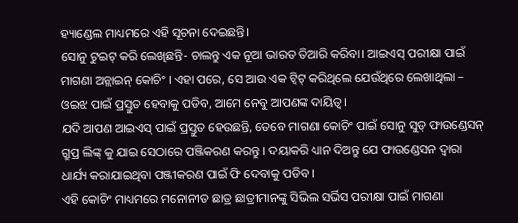ହ୍ୟାଣ୍ଡେଲ ମାଧ୍ୟମରେ ଏହି ସୂଚନା ଦେଇଛନ୍ତି।
ସୋନୁ ଟୁଇଟ୍ କରି ଲେଖିଛନ୍ତି- ଚାଲନ୍ତୁ ଏକ ନୂଆ ଭାରତ ତିଆରି କରିବା। ଆଇଏସ୍ ପରୀକ୍ଷା ପାଇଁ ମାଗଣା ଅନ୍ଲାଇନ୍ କୋଚିଂ । ଏହା ପରେ, ସେ ଆଉ ଏକ ଟ୍ୱିଟ୍ କରିଥିଲେ ଯେଉଁଥିରେ ଲେଖାଥିଲା – ଓଇଝ ପାଇଁ ପ୍ରସ୍ତୁତ ହେବାକୁ ପଡିବ, ଆମେ ନେବୁ ଆପଣଙ୍କ ଦାୟିତ୍ଵ।
ଯଦି ଆପଣ ଆଇଏସ୍ ପାଇଁ ପ୍ରସ୍ତୁତ ହେଉଛନ୍ତି, ତେବେ ମାଗଣା କୋଚିଂ ପାଇଁ ସୋନୁ ସୁଡ୍ ଫାଉଣ୍ଡେସନ୍ ଗ୍ରୁପ୍ର ଲିଙ୍କ୍ କୁ ଯାଇ ସେଠାରେ ପଞ୍ଜିକରଣ କରନ୍ତୁ । ଦୟାକରି ଧ୍ୟାନ ଦିଅନ୍ତୁ ଯେ ଫାଉଣ୍ଡେସନ ଦ୍ଵାରା ଧାର୍ଯ୍ୟ କରାଯାଇଥିବା ପଞ୍ଜୀକରଣ ପାଇଁ ଫି ଦେବାକୁ ପଡିବ ।
ଏହି କୋଚିଂ ମାଧ୍ୟମରେ ମନୋନୀତ ଛାତ୍ର ଛାତ୍ରୀମାନଙ୍କୁ ସିଭିଲ ସର୍ଭିସ ପରୀକ୍ଷା ପାଇଁ ମାଗଣା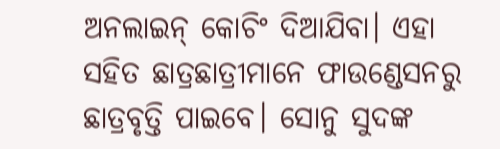ଅନଲାଇନ୍ କୋଚିଂ ଦିଆଯିବା। ଏହା ସହିତ ଛାତ୍ରଛାତ୍ରୀମାନେ ଫାଉଣ୍ଡେସନରୁ ଛାତ୍ରବୃତ୍ତି ପାଇବେ। ସୋନୁ ସୁଦଙ୍କ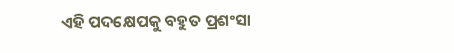ଏହି ପଦକ୍ଷେପକୁ ବହୁତ ପ୍ରଶଂସା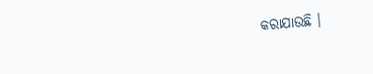କରାଯାଉଛି ।